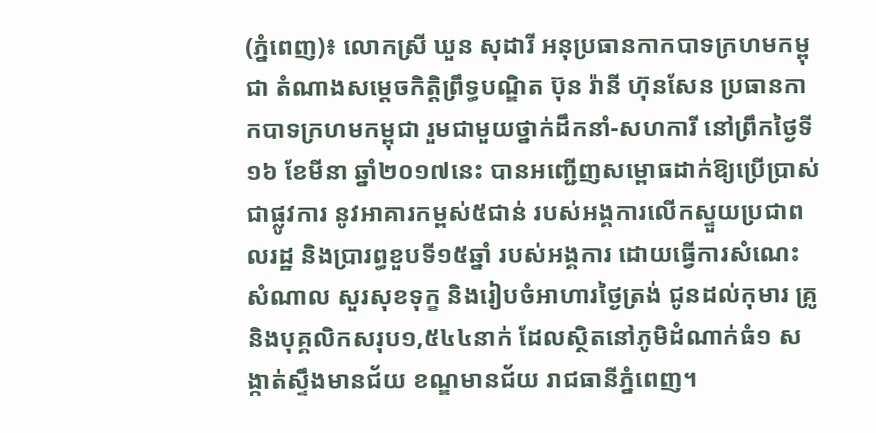(ភ្នំពេញ)៖ លោកស្រី ឃួន សុដារី អនុប្រធានកាកបាទក្រហមកម្ពុជា តំណាងសម្តេចកិត្តិព្រឹទ្ធបណ្ឌិត ប៊ុន រ៉ានី ហ៊ុនសែន ប្រធានកាកបាទក្រហមកម្ពុជា រួមជាមួយថ្នាក់ដឹកនាំ-សហការី នៅព្រឹកថ្ងៃទី១៦ ខែមីនា ឆ្នាំ២០១៧នេះ បានអញ្ជើញសម្ពោធដាក់ឱ្យប្រើប្រាស់ជាផ្លូវការ នូវអាគារកម្ពស់៥ជាន់ របស់អង្គការលើកស្ទួយប្រជាពលរដ្ឋ និងប្រារព្ធខួបទី១៥ឆ្នាំ របស់អង្គការ ដោយធ្វើការសំណេះសំណាល សួរសុខទុក្ខ និងរៀបចំអាហារថ្ងៃត្រង់ ជូនដល់កុមារ គ្រូ និងបុគ្គលិកសរុប១,៥៤៤នាក់ ដែលស្ថិតនៅភូមិដំណាក់ធំ១ សង្កាត់ស្ទឹងមានជ័យ ខណ្ឌមានជ័យ រាជធានីភ្នំពេញ។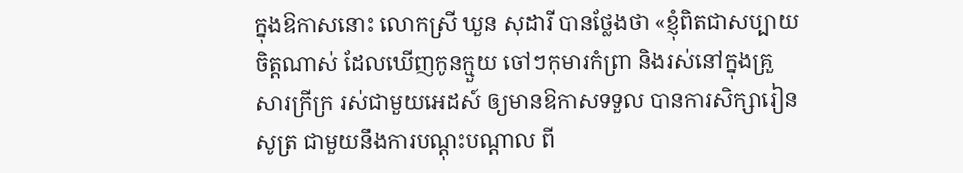ក្នុងឱកាសនោះ លោកស្រី ឃួន សុដារី បានថ្លែងថា «ខ្ញុំពិតជាសប្បាយចិត្ដណាស់ ដែលឃើញកូនក្មួយ ចៅៗកុមារកំព្រា និងរស់នៅក្នុងគ្រួសារក្រីក្រ រស់ជាមួយអេដស៍ ឲ្យមានឱកាសទទួល បានការសិក្សារៀនសូត្រ ជាមួយនឹងការបណ្ដុះបណ្ដាល ពី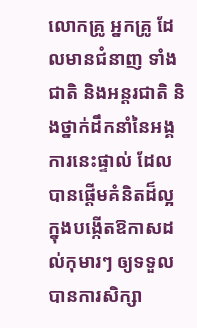លោកគ្រូ អ្នកគ្រូ ដែលមានជំនាញ ទាំងជាតិ និងអន្ដរជាតិ និងថ្នាក់ដឹកនាំនៃអង្គការនេះផ្ទាល់ ដែលបានផ្ដើមគំនិតដ៏ល្អ ក្នុងបង្កើតឱកាសដល់កុមារៗ ឲ្យទទួលបានការសិក្សា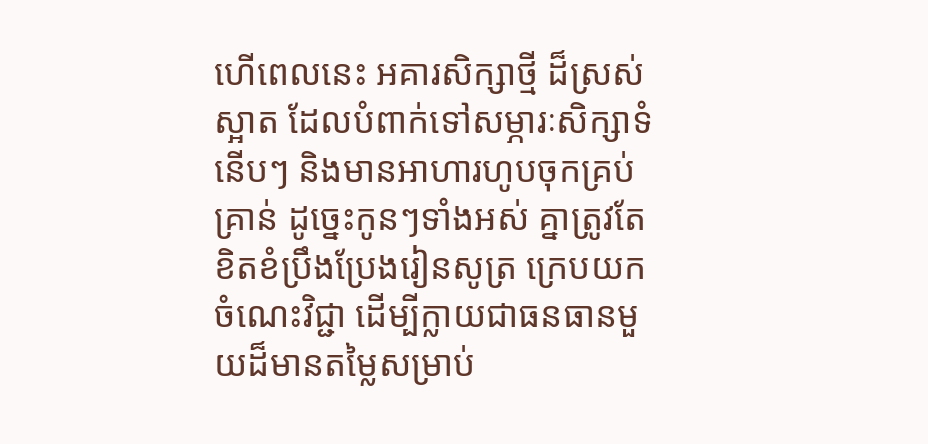ហើពេលនេះ អគារសិក្សាថ្មី ដ៏ស្រស់ស្អាត ដែលបំពាក់ទៅសម្ភារៈសិក្សាទំនើបៗ និងមានអាហារហូបចុកគ្រប់គ្រាន់ ដូច្នេះកូនៗទាំងអស់ គ្នាត្រូវតែខិតខំប្រឹងប្រែងរៀនសូត្រ ក្រេបយកចំណេះវិជ្ជា ដើម្បីក្លាយជាធនធានមួយដ៏មានតម្លៃសម្រាប់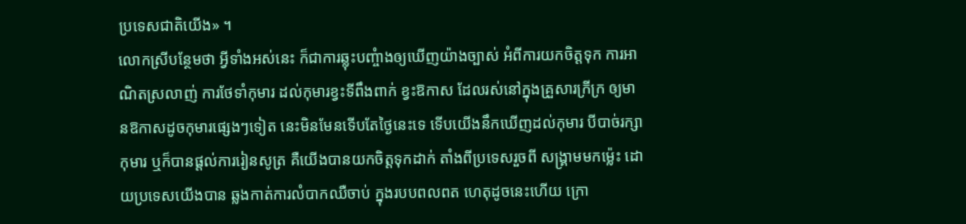ប្រទេសជាតិយើង» ។
លោកស្រីបន្ថែមថា អ្វីទាំងអស់នេះ ក៏ជាការឆ្លុះបញ្ចំាងឲ្យឃើញយ៉ាងច្បាស់ អំពីការយកចិត្ដទុក ការអាណិតស្រលាញ់ ការថែទាំកុមារ ដល់កុមារខ្វះទីពឹងពាក់ ខ្វះឱកាស ដែលរស់នៅក្នុងគ្រួសារក្រីក្រ ឲ្យមានឱកាសដូចកុមារផ្សេងៗទៀត នេះមិនមែនទើបតែថ្ងៃនេះទេ ទើបយើងនឹកឃើញដល់កុមារ បីបាច់រក្សាកុមារ ឬក៏បានផ្ដល់ការរៀនសូត្រ គឺយើងបានយកចិត្ដទុកដាក់ តាំងពីប្រទេសរួចពី សង្គ្រាមមកម្ល៉េះ ដោយប្រទេសយើងបាន ឆ្លងកាត់ការលំបាកឈឺចាប់ ក្នុងរបបពលពត ហេតុដូចនេះហើយ ក្រោ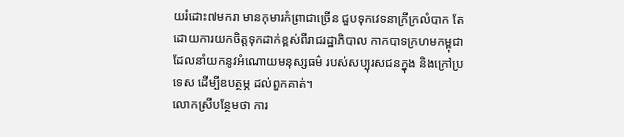យរំដោះ៧មករា មានកុមារកំព្រាជាច្រើន ជួបទុកវេទនាក្រីក្រលំបាក តែដោយការយកចិត្ដទុកដាក់ខ្ពស់ពីរាជរដ្ឋាភិបាល កាកបាទក្រហមកម្ពុជា ដែលនាំយកនូវអំណោយមនុស្សធម៌ របស់សប្បុរសជនក្នុង និងក្រៅប្រទេស ដើម្បីឧបត្ថម្ភ ដល់ពួកគាត់។
លោកស្រីបន្ថែមថា ការ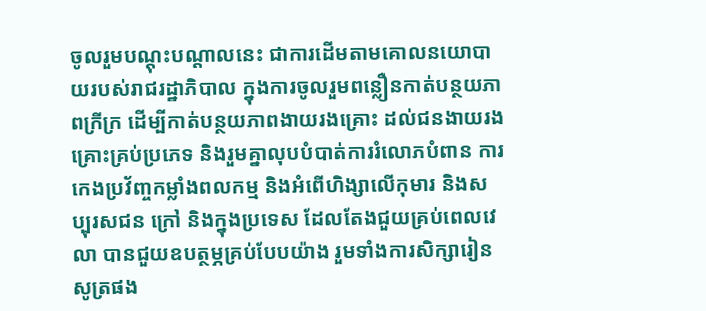ចូលរួមបណ្តុះបណ្តាលនេះ ជាការដើមតាមគោលនយោបាយរបស់រាជរដ្ឋាភិបាល ក្នុងការចូលរួមពន្លឿនកាត់បន្ថយភាពក្រីក្រ ដើម្បីកាត់បន្ថយភាពងាយរងគ្រោះ ដល់ជនងាយរងគ្រោះគ្រប់ប្រភេទ និងរួមគ្នាលុបបំបាត់ការរំលោភបំពាន ការកេងប្រវ័ញ្ចកម្លាំងពលកម្ម និងអំពើហិង្សាលើកុមារ និងសប្បុរសជន ក្រៅ និងក្នុងប្រទេស ដែលតែងជួយគ្រប់ពេលវេលា បានជួយឧបត្ថម្ភគ្រប់បែបយ៉ាង រួមទាំងការសិក្សារៀនសូត្រផង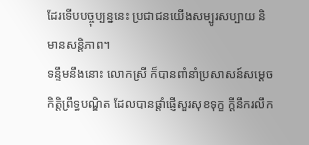ដែរទើបបច្ចុប្បន្ននេះ ប្រជាជនយើងសម្បូរសប្បាយ និមានសន្ដិភាព។
ទន្ទឹមនឹងនោះ លោកស្រី ក៏បានពាំនាំប្រសាសន៍សម្តេចកិត្តិព្រឹទ្ធបណ្ឌិត ដែលបានផ្តាំផ្ញើសួរសុខទុក្ខ ក្តីនឹករលឹក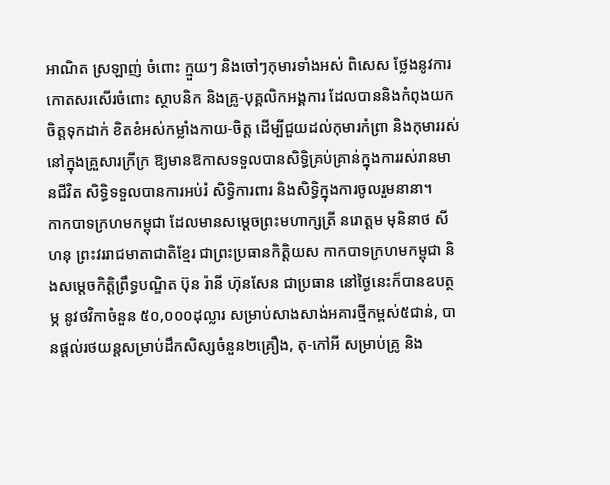អាណិត ស្រឡាញ់ ចំពោះ ក្មួយៗ និងចៅៗកុមារទាំងអស់ ពិសេស ថ្លែងនូវការកោតសរសើរចំពោះ ស្ថាបនិក និងគ្រូ-បុគ្គលិកអង្គការ ដែលបាននិងកំពុងយកចិត្តទុកដាក់ ខិតខំអស់កម្លាំងកាយ-ចិត្ត ដើម្បីជួយដល់កុមារកំព្រា និងកុមាររស់នៅក្នុងគ្រួសារក្រីក្រ ឱ្យមានឱកាសទទួលបានសិទ្ធិគ្រប់គ្រាន់ក្នុងការរស់រានមានជីវិត សិទ្ធិទទួលបានការអប់រំ សិទ្ធិការពារ និងសិទ្ធិក្នុងការចូលរួមនានា។
កាកបាទក្រហមកម្ពុជា ដែលមានសម្ដេចព្រះមហាក្សត្រី នរោត្ដម មុនិនាថ សីហនុ ព្រះវររាជមាតាជាតិខ្មែរ ជាព្រះប្រធានកិត្តិយស កាកបាទក្រហមកម្ពុជា និងសម្តេចកិត្តិព្រឹទ្ធបណ្ឌិត ប៊ុន រ៉ានី ហ៊ុនសែន ជាប្រធាន នៅថ្ងៃនេះក៏បានឧបត្ថម្ភ នូវថវិកាចំនួន ៥០,០០០ដុល្លារ សម្រាប់សាងសាង់អគារថ្មីកម្ពស់៥ជាន់, បានផ្តល់រថយន្តសម្រាប់ដឹកសិស្សចំនួន២គ្រឿង, តុ-កៅអី សម្រាប់គ្រូ និង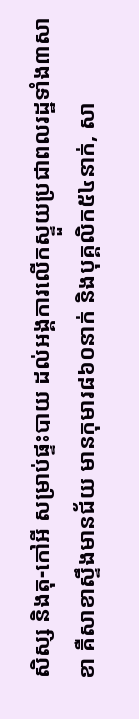សិស្ស និងតុ-កៅអី សម្រាប់ផ្ទះបាយ ដល់អង្គការលើកស្ទួយប្រជាពលរដ្ឋទាំង៣សាខា គឺសាខាស្ទឹងមានជ័យ មានកុមារ៨៦០នាក់ និងបុគ្គលិក៥៤នាក់, សា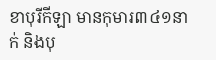ខាបុរីកីឡា មានកុមារ៣៤១នាក់ និងបុ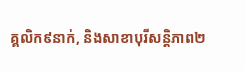គ្គលិក៩នាក់, និងសាខាបុរីសន្តិភាព២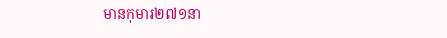មានកុមារ២៧១នា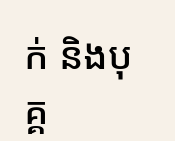ក់ និងបុគ្គ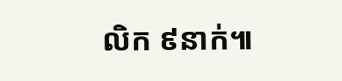លិក ៩នាក់៕